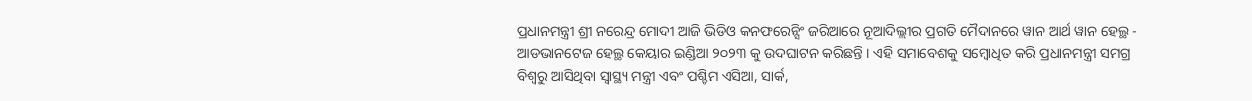ପ୍ରଧାନମନ୍ତ୍ରୀ ଶ୍ରୀ ନରେନ୍ଦ୍ର ମୋଦୀ ଆଜି ଭିଡିଓ କନଫରେନ୍ସିଂ ଜରିଆରେ ନୂଆଦିଲ୍ଲୀର ପ୍ରଗତି ମୈଦାନରେ ୱାନ ଆର୍ଥ ୱାନ ହେଲ୍ଥ - ଆଡଭାନଟେଜ ହେଲ୍ଥ କେୟାର ଇଣ୍ଡିଆ ୨୦୨୩ କୁ ଉଦଘାଟନ କରିଛନ୍ତି । ଏହି ସମାବେଶକୁ ସମ୍ବୋଧିତ କରି ପ୍ରଧାନମନ୍ତ୍ରୀ ସମଗ୍ର ବିଶ୍ୱରୁ ଆସିଥିବା ସ୍ୱାସ୍ଥ୍ୟ ମନ୍ତ୍ରୀ ଏବଂ ପଶ୍ଚିମ ଏସିଆ, ସାର୍କ,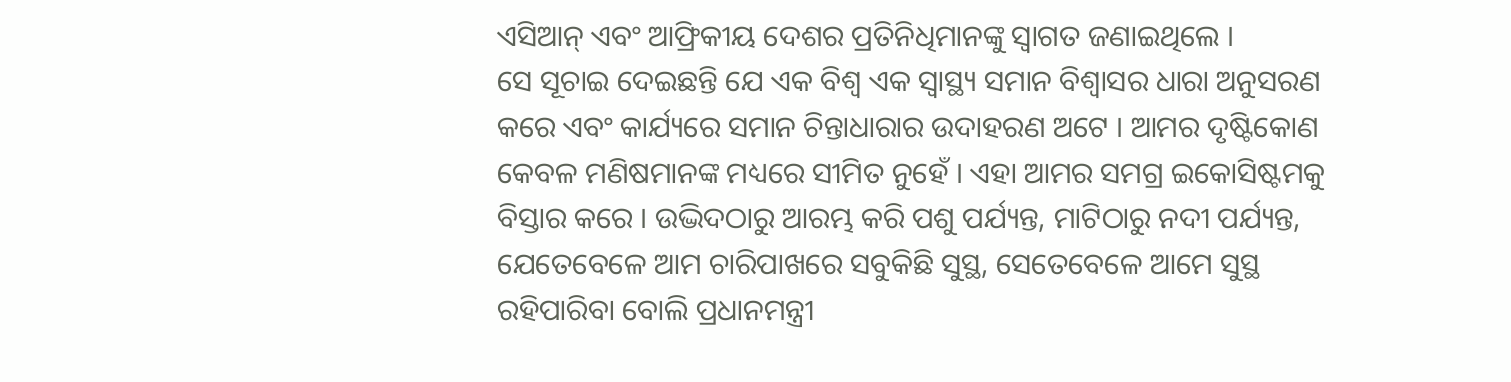ଏସିଆନ୍ ଏବଂ ଆଫ୍ରିକୀୟ ଦେଶର ପ୍ରତିନିଧିମାନଙ୍କୁ ସ୍ୱାଗତ ଜଣାଇଥିଲେ ।
ସେ ସୂଚାଇ ଦେଇଛନ୍ତି ଯେ ଏକ ବିଶ୍ୱ ଏକ ସ୍ୱାସ୍ଥ୍ୟ ସମାନ ବିଶ୍ୱାସର ଧାରା ଅନୁସରଣ କରେ ଏବଂ କାର୍ଯ୍ୟରେ ସମାନ ଚିନ୍ତାଧାରାର ଉଦାହରଣ ଅଟେ । ଆମର ଦୃଷ୍ଟିକୋଣ କେବଳ ମଣିଷମାନଙ୍କ ମଧ୍ୟରେ ସୀମିତ ନୁହେଁ । ଏହା ଆମର ସମଗ୍ର ଇକୋସିଷ୍ଟମକୁ ବିସ୍ତାର କରେ । ଉଦ୍ଭିଦଠାରୁ ଆରମ୍ଭ କରି ପଶୁ ପର୍ଯ୍ୟନ୍ତ, ମାଟିଠାରୁ ନଦୀ ପର୍ଯ୍ୟନ୍ତ, ଯେତେବେଳେ ଆମ ଚାରିପାଖରେ ସବୁକିଛି ସୁସ୍ଥ, ସେତେବେଳେ ଆମେ ସୁସ୍ଥ ରହିପାରିବା ବୋଲି ପ୍ରଧାନମନ୍ତ୍ରୀ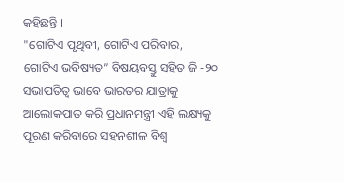କହିଛନ୍ତି ।
"ଗୋଟିଏ ପୃଥିବୀ, ଗୋଟିଏ ପରିବାର, ଗୋଟିଏ ଭବିଷ୍ୟତ” ବିଷୟବସ୍ତୁ ସହିତ ଜି -୨୦ ସଭାପତିତ୍ୱ ଭାବେ ଭାରତର ଯାତ୍ରାକୁ ଆଲୋକପାତ କରି ପ୍ରଧାନମନ୍ତ୍ରୀ ଏହି ଲକ୍ଷ୍ୟକୁ ପୂରଣ କରିବାରେ ସହନଶୀଳ ବିଶ୍ୱ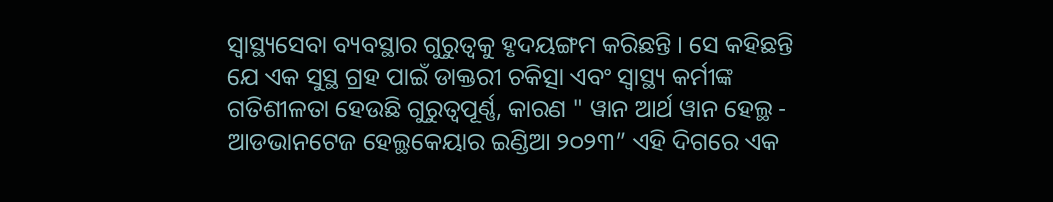ସ୍ୱାସ୍ଥ୍ୟସେବା ବ୍ୟବସ୍ଥାର ଗୁରୁତ୍ୱକୁ ହୃଦୟଙ୍ଗମ କରିଛନ୍ତି । ସେ କହିଛନ୍ତି ଯେ ଏକ ସୁସ୍ଥ ଗ୍ରହ ପାଇଁ ଡାକ୍ତରୀ ଚକିତ୍ସା ଏବଂ ସ୍ୱାସ୍ଥ୍ୟ କର୍ମୀଙ୍କ ଗତିଶୀଳତା ହେଉଛି ଗୁରୁତ୍ୱପୂର୍ଣ୍ଣ, କାରଣ " ୱାନ ଆର୍ଥ ୱାନ ହେଲ୍ଥ - ଆଡଭାନଟେଜ ହେଲ୍ଥକେୟାର ଇଣ୍ଡିଆ ୨୦୨୩” ଏହି ଦିଗରେ ଏକ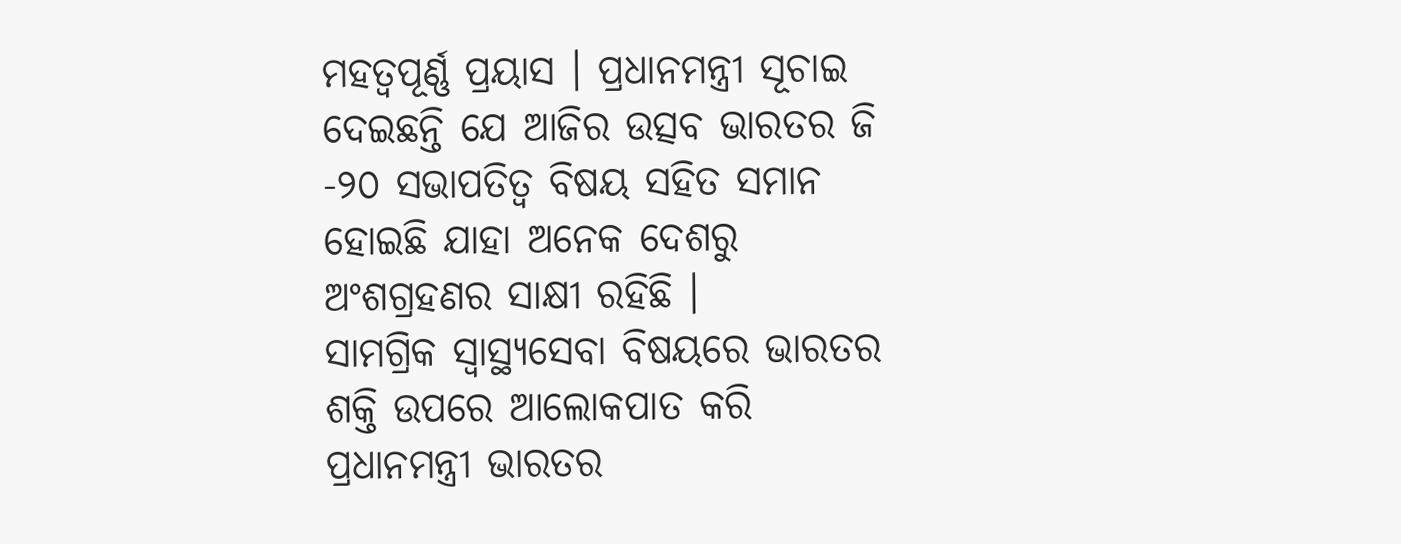ମହତ୍ୱପୂର୍ଣ୍ଣ ପ୍ରୟାସ । ପ୍ରଧାନମନ୍ତ୍ରୀ ସୂଚାଇ ଦେଇଛନ୍ତି ଯେ ଆଜିର ଉତ୍ସବ ଭାରତର ଜି -୨୦ ସଭାପତିତ୍ୱ ବିଷୟ ସହିତ ସମାନ ହୋଇଛି ଯାହା ଅନେକ ଦେଶରୁ ଅଂଶଗ୍ରହଣର ସାକ୍ଷୀ ରହିଛି ।
ସାମଗ୍ରିକ ସ୍ୱାସ୍ଥ୍ୟସେବା ବିଷୟରେ ଭାରତର ଶକ୍ତି ଉପରେ ଆଲୋକପାତ କରି ପ୍ରଧାନମନ୍ତ୍ରୀ ଭାରତର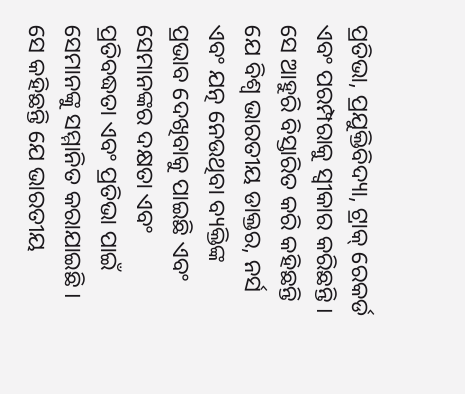ପ୍ରତିଭା, ପ୍ରଯୁକ୍ତିବିଦ୍ୟା, ଟ୍ରାକ୍ ରେକର୍ଡ ଏବଂ ପରମ୍ପରାକୁ ସ୍ୱୀକାର କରିଛନ୍ତି । ସେ ଆହୁରି ବିସ୍ତାରିତ କରି କହିଛନ୍ତି ଯେ ବିଶ୍ୱ ଭାରତୀୟ ଡାକ୍ତର, ନର୍ସ ଏବଂ ଯତ୍ନ ନେଉଥିବା ବ୍ୟକ୍ତିଙ୍କ ପ୍ରଭାବ ଦେଖିବାକୁ ପାଇଛି ଏବଂ ସେମାନଙ୍କର ଦକ୍ଷତା ଏବଂ ପ୍ରତିବଦ୍ଧତା ଏବଂ ପ୍ରତିଭା ପାଇଁ ସେମାନଙ୍କୁ ସମ୍ମାନିତ କରାଯାଇଛି । ସେ କହିଛନ୍ତି ଯେ ଭାରତୀୟ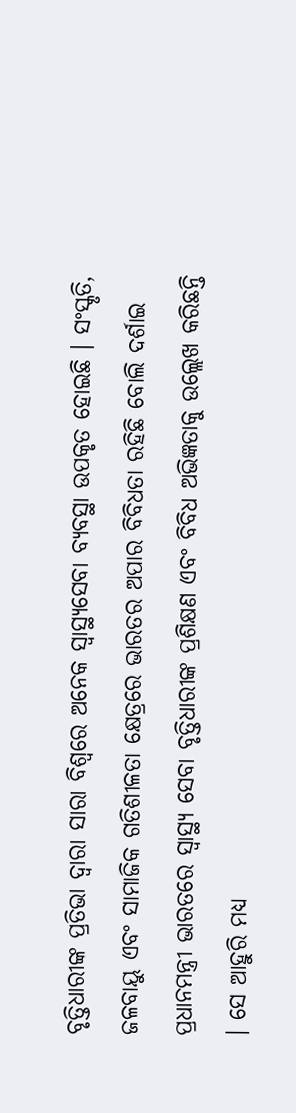ବୃତ୍ତିଧାରୀଙ୍କ ପ୍ରତିଭା ଦ୍ୱାରା ସାରା ବିଶ୍ୱରେ ଅନେକ ସ୍ୱାସ୍ଥ୍ୟସେବା ବ୍ୟବସ୍ଥା ଉପକୃତ ହୋଇଛି । ସଂସ୍କୃତି, ଜଳବାୟୁ ଏବଂ ସାମାଜିକ ଗତିଶୀଳତା କ୍ଷେତ୍ରରେ ଭାରତର ଅପାର ବିବିଧତା ରହିଛି ବୋଲି ଦର୍ଶାଇ ପ୍ରଧାନମନ୍ତ୍ରୀ ଭାରତରେ ସ୍ୱାସ୍ଥ୍ୟ ସେବା ବୃତ୍ତିଧାରୀଙ୍କ ପ୍ରଶିକ୍ଷଣ ଏବଂ ବିବିଧ ଅଭିଜ୍ଞତାକୁ ଉଲ୍ଲେଖ କରିଛନ୍ତି । ସେ ଆହୁରି ମଧ୍ୟ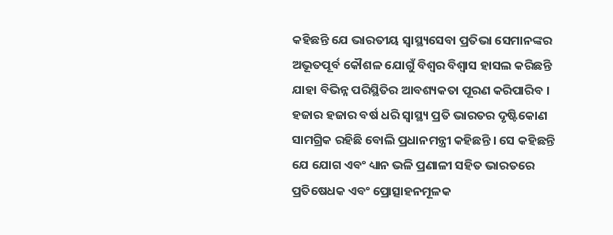କହିଛନ୍ତି ଯେ ଭାରତୀୟ ସ୍ୱାସ୍ଥ୍ୟସେବା ପ୍ରତିଭା ସେମାନଙ୍କର ଅଭୂତପୂର୍ବ କୌଶଳ ଯୋଗୁଁ ବିଶ୍ୱର ବିଶ୍ୱାସ ହାସଲ କରିଛନ୍ତି ଯାହା ବିଭିନ୍ନ ପରିସ୍ଥିତିର ଆବଶ୍ୟକତା ପୂରଣ କରିପାରିବ ।
ହଜାର ହଜାର ବର୍ଷ ଧରି ସ୍ୱାସ୍ଥ୍ୟ ପ୍ରତି ଭାରତର ଦୃଷ୍ଟିକୋଣ ସାମଗ୍ରିକ ରହିଛି ବୋଲି ପ୍ରଧାନମନ୍ତ୍ରୀ କହିଛନ୍ତି । ସେ କହିଛନ୍ତି ଯେ ଯୋଗ ଏବଂ ଧ୍ୟାନ ଭଳି ପ୍ରଣାଳୀ ସହିତ ଭାରତରେ ପ୍ରତିଷେଧକ ଏବଂ ପ୍ରୋତ୍ସାହନମୂଳକ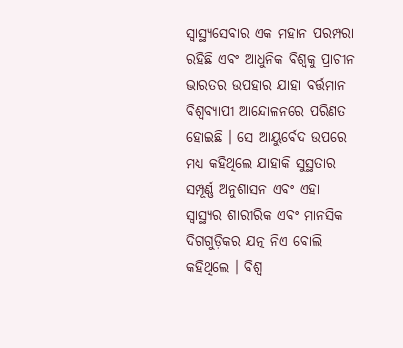ସ୍ୱାସ୍ଥ୍ୟସେବାର ଏକ ମହାନ ପରମ୍ପରା ରହିଛି ଏବଂ ଆଧୁନିକ ବିଶ୍ୱକୁ ପ୍ରାଚୀନ ଭାରତର ଉପହାର ଯାହା ବର୍ତ୍ତମାନ ବିଶ୍ୱବ୍ୟାପୀ ଆନ୍ଦୋଳନରେ ପରିଣତ ହୋଇଛି । ସେ ଆୟୁର୍ବେଦ ଉପରେ ମଧ୍ୟ କହିଥିଲେ ଯାହାକି ସୁସ୍ଥତାର ସମ୍ପୂର୍ଣ୍ଣ ଅନୁଶାସନ ଏବଂ ଏହା ସ୍ୱାସ୍ଥ୍ୟର ଶାରୀରିକ ଏବଂ ମାନସିକ ଦିଗଗୁଡ଼ିକର ଯତ୍ନ ନିଏ ବୋଲି କହିଥିଲେ । ବିଶ୍ୱ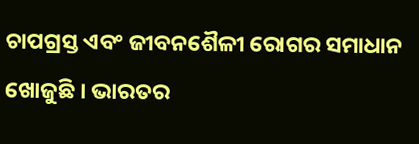ଚାପଗ୍ରସ୍ତ ଏବଂ ଜୀବନଶୈଳୀ ରୋଗର ସମାଧାନ ଖୋଜୁଛି । ଭାରତର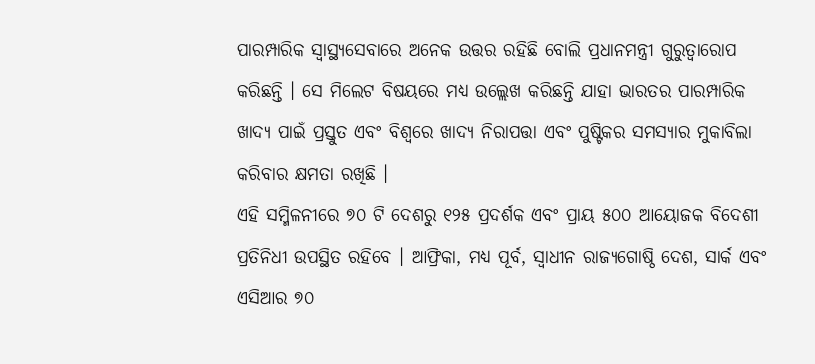ପାରମ୍ପାରିକ ସ୍ୱାସ୍ଥ୍ୟସେବାରେ ଅନେକ ଉତ୍ତର ରହିଛି ବୋଲି ପ୍ରଧାନମନ୍ତ୍ରୀ ଗୁରୁତ୍ୱାରୋପ କରିଛନ୍ତି । ସେ ମିଲେଟ ବିଷୟରେ ମଧ୍ୟ ଉଲ୍ଲେଖ କରିଛନ୍ତି ଯାହା ଭାରତର ପାରମ୍ପାରିକ ଖାଦ୍ୟ ପାଇଁ ପ୍ରସ୍ତୁତ ଏବଂ ବିଶ୍ୱରେ ଖାଦ୍ୟ ନିରାପତ୍ତା ଏବଂ ପୁଷ୍ଟିକର ସମସ୍ୟାର ମୁକାବିଲା କରିବାର କ୍ଷମତା ରଖିଛି ।
ଏହି ସମ୍ମିଳନୀରେ ୭୦ ଟି ଦେଶରୁ ୧୨୫ ପ୍ରଦର୍ଶକ ଏବଂ ପ୍ରାୟ ୫୦୦ ଆୟୋଜକ ବିଦେଶୀ ପ୍ରତିନିଧୀ ଉପସ୍ଥିତ ରହିବେ । ଆଫ୍ରିକା, ମଧ୍ୟ ପୂର୍ବ, ସ୍ୱାଧୀନ ରାଜ୍ୟଗୋଷ୍ଠି ଦେଶ, ସାର୍କ ଏବଂ ଏସିଆର ୭୦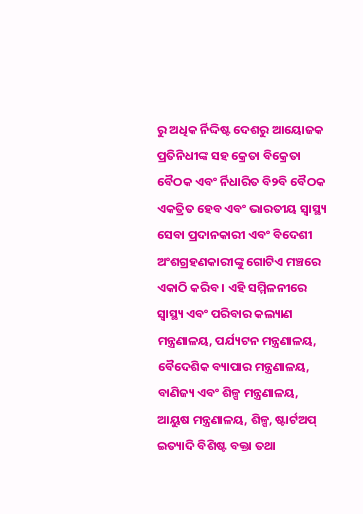ରୁ ଅଧିକ ର୍ନିଦ୍ଦିଷ୍ଟ ଦେଶରୁ ଆୟୋଜକ ପ୍ରତିନିଧୀଙ୍କ ସହ କ୍ରେତା ବିକ୍ରେତା ବୈଠକ ଏବଂ ର୍ନିଧାରିତ ବି୨ବି ବୈଠକ ଏକତ୍ରିତ ହେବ ଏବଂ ଭାରତୀୟ ସ୍ୱାସ୍ଥ୍ୟ ସେବା ପ୍ରଦାନକାରୀ ଏବଂ ବିଦେଶୀ ଅଂଶଗ୍ରହଣକାରୀଙ୍କୁ ଗୋଟିଏ ମଞ୍ଚରେ ଏକାଠି କରିବ । ଏହି ସମ୍ମିଳନୀରେ ସ୍ୱାସ୍ଥ୍ୟ ଏବଂ ପରିବାର କଲ୍ୟାଣ ମନ୍ତ୍ରଣାଳୟ, ପର୍ଯ୍ୟଟନ ମନ୍ତ୍ରଣାଳୟ, ବୈଦେଶିକ ବ୍ୟାପାର ମନ୍ତ୍ରଣାଳୟ, ବାଣିଜ୍ୟ ଏବଂ ଶିଳ୍ପ ମନ୍ତ୍ରଣାଳୟ, ଆୟୁଷ ମନ୍ତ୍ରଣାଳୟ, ଶିଳ୍ପ, ଷ୍ଟାର୍ଟଅପ୍ ଇତ୍ୟାଦି ବିଶିଷ୍ଟ ବକ୍ତା ତଥା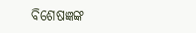ବିଶେଷଜ୍ଞଙ୍କ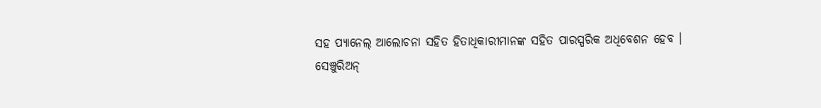ସହ ପ୍ୟାନେଲ୍ ଆଲୋଚନା ସହିତ ହିତାଧିକାରୀମାନଙ୍କ ସହିତ ପାରସ୍ପରିକ ଅଧିବେଶନ ହେବ ।
ସେଞ୍ଚୁରିଅନ୍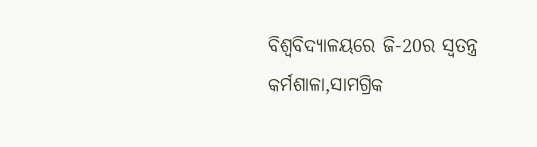ବିଶ୍ୱବିଦ୍ୟାଳୟରେ ଜି-20ର ସ୍ୱତନ୍ତ୍ର କର୍ମଶାଳା,ସାମଗ୍ରିକ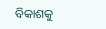ବିକାଶକୁ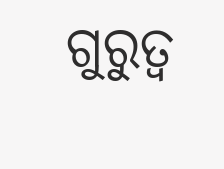ଗୁରୁତ୍ୱ